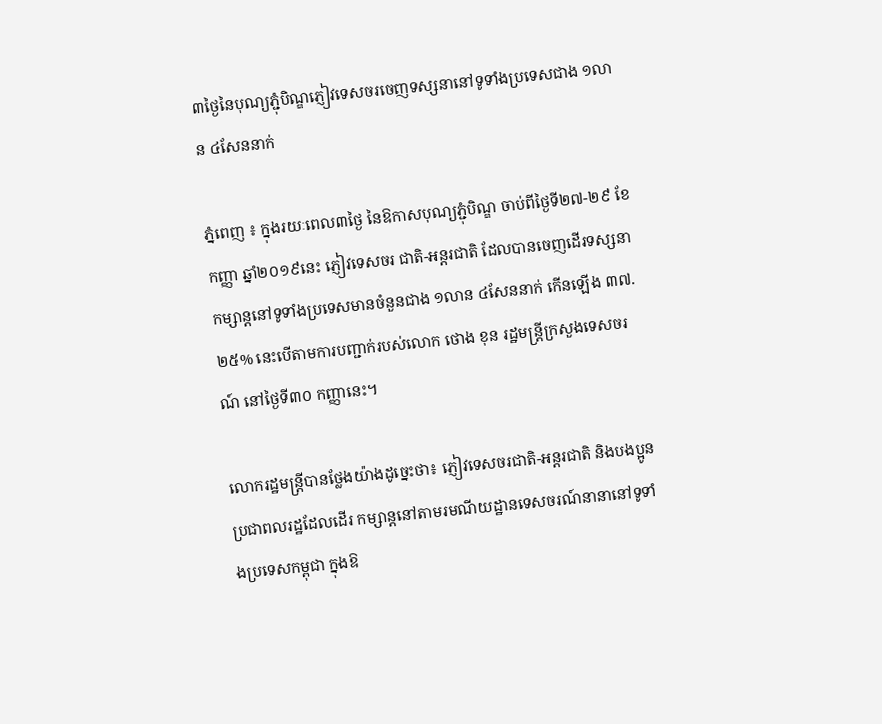៣ថ្ងៃនៃបុណ្យភ្ជុំបិណ្ឌភ្ញៀវទេសចរចេញទស្សនានៅទូទាំងប្រទេសជាង ១លាន ៤សែននាក់

ភ្នំពេញ ៖ ក្នុងរយៈពេល៣ថ្ងៃ នៃឱកាសបុណ្យភ្ជុំបិណ្ឌ ចាប់ពីថ្ងៃទី២៧-២៩ ខែកញ្ញា ឆ្នាំ២០១៩នេះ ភ្ញៀវទេសចរ ជាតិ-អន្តរជាតិ ដែលបានចេញដើរទស្សនាកម្សាន្តនៅទូទាំងប្រទេសមានចំនួនជាង ១លាន ៤សែននាក់ កើនឡើង ៣៧.២៥% នេះបើតាមការបញ្ជាក់របស់លោក ថោង ខុន រដ្ឋមន្ត្រីក្រសួងទេសចរណ៍ នៅថ្ងៃទី៣០ កញ្ញានេះ។

លោករដ្ឋមន្ត្រីបានថ្លែងយ៉ាងដូច្នេះថា៖ ភ្ញៀវទេសចរជាតិ-អន្តរជាតិ និងបងប្អូនប្រជាពលរដ្ឋដែលដើរ កម្សាន្តនៅតាមរមណីយដ្ឋានទេសចរណ៍នានានៅទូទាំងប្រទេសកម្ពុជា ក្នុងឱ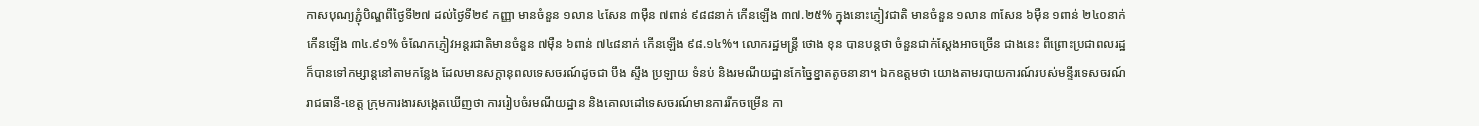កាសបុណ្យភ្ជុំបិណ្ឌពីថ្ងៃទី២៧ ដល់ថ្ងៃទី២៩ កញ្ញា មានចំនួន ១លាន ៤សែន ៣ម៉ឺន ៧ពាន់ ៩៨៨នាក់ កើនឡើង ៣៧.២៥% ក្នុងនោះភ្ញៀវជាតិ មានចំនួន ១លាន ៣សែន ៦ម៉ឺន ១ពាន់ ២៤០នាក់ កើនឡើង ៣៤.៩១% ចំណែកភ្ញៀវអន្តរជាតិមានចំនួន ៧ម៉ឺន ៦ពាន់ ៧៤៨នាក់ កើនឡើង ៩៨.១៤%។ លោករដ្ឋមន្ត្រី ថោង ខុន បានបន្តថា ចំនួនជាក់ស្តែងអាចច្រើន ជាងនេះ ពីព្រោះប្រជាពលរដ្ឋក៏បានទៅកម្សាន្តនៅតាមកន្លែង ដែលមានសក្តានុពលទេសចរណ៍ដូចជា បឹង ស្ទឹង ប្រឡាយ ទំនប់ និងរមណីយដ្ឋានកែច្នៃខ្នាតតូចនានា។ ឯកឧត្តមថា យោងតាមរបាយការណ៍របស់មន្ទីរទេសចរណ៍ រាជធានី-ខេត្ត ក្រុមការងារសង្កេតឃើញថា ការរៀបចំរមណីយដ្ឋាន និងគោលដៅទេសចរណ៍មានការរីកចម្រើន កា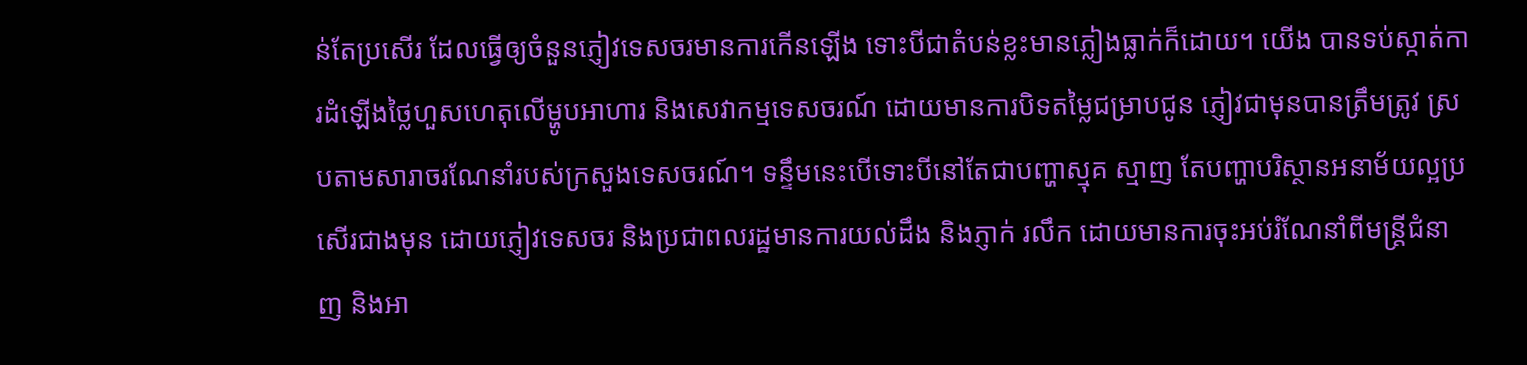ន់តែប្រសើរ ដែលធ្វើឲ្យចំនួនភ្ញៀវទេសចរមានការកើនឡើង ទោះបីជាតំបន់ខ្លះមានភ្លៀងធ្លាក់ក៏ដោយ។ យើង បានទប់ស្កាត់ការដំឡើងថ្លៃហួសហេតុលើម្ហូបអាហារ និងសេវាកម្មទេសចរណ៍ ដោយមានការបិទតម្លៃជម្រាបជូន ភ្ញៀវជាមុនបានត្រឹមត្រូវ ស្របតាមសារាចរណែនាំរបស់ក្រសួងទេសចរណ៍។ ទន្ទឹមនេះបើទោះបីនៅតែជាបញ្ហាស្មុគ ស្មាញ តែបញ្ហាបរិស្ថានអនាម័យល្អប្រសើរជាងមុន ដោយភ្ញៀវទេសចរ និងប្រជាពលរដ្ឋមានការយល់ដឹង និងភ្ញាក់ រលឹក ដោយមានការចុះអប់រំណែនាំពីមន្ត្រីជំនាញ និងអា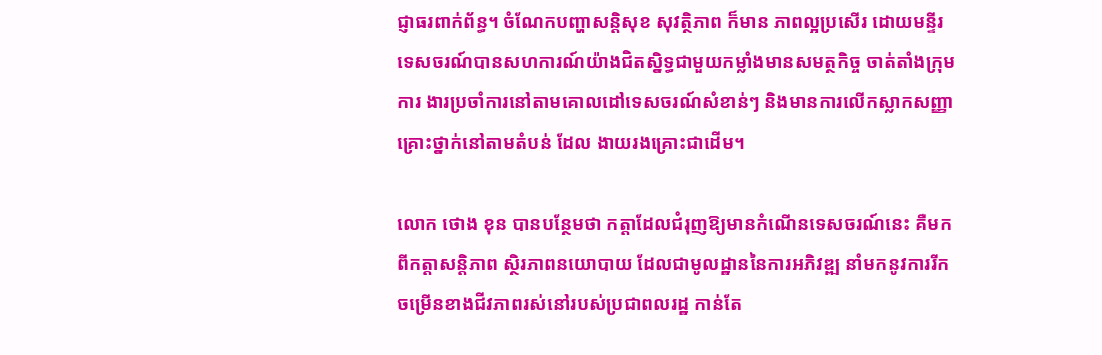ជ្ញាធរពាក់ព័ន្ធ។ ចំណែកបញ្ហាសន្តិសុខ សុវត្ថិភាព ក៏មាន ភាពល្អប្រសើរ ដោយមន្ទីរទេសចរណ៍បានសហការណ៍យ៉ាងជិតស្និទ្ធជាមួយកម្លាំងមានសមត្ថកិច្ច ចាត់តាំងក្រុមការ ងារប្រចាំការនៅតាមគោលដៅទេសចរណ៍សំខាន់ៗ និងមានការលើកស្លាកសញ្ញាគ្រោះថ្នាក់នៅតាមតំបន់ ដែល ងាយរងគ្រោះជាដើម។

លោក ថោង ខុន បានបន្ថែមថា កត្តាដែលជំរុញឱ្យមានកំណើនទេសចរណ៍នេះ គឺមកពីកត្តាសន្តិភាព ស្ថិរភាពនយោបាយ ដែលជាមូលដ្ឋាននៃការអភិវឌ្ឍ នាំមកនូវការរីកចម្រើនខាងជីវភាពរស់នៅរបស់ប្រជាពលរដ្ឋ កាន់តែ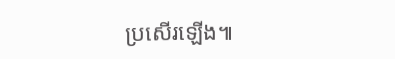ប្រសើរឡើង៕